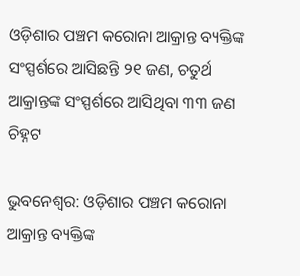ଓଡ଼ିଶାର ପଞ୍ଚମ କରୋନା ଆକ୍ରାନ୍ତ ବ୍ୟକ୍ତିଙ୍କ ସଂସ୍ପର୍ଶରେ ଆସିଛନ୍ତି ୨୧ ଜଣ, ଚତୁର୍ଥ ଆକ୍ରାନ୍ତଙ୍କ ସଂସ୍ପର୍ଶରେ ଆସିଥିବା ୩୩ ଜଣ ଚିହ୍ନଟ

ଭୁବନେଶ୍ୱର: ଓଡ଼ିଶାର ପଞ୍ଚମ କରୋନା ଆକ୍ରାନ୍ତ ବ୍ୟକ୍ତିଙ୍କ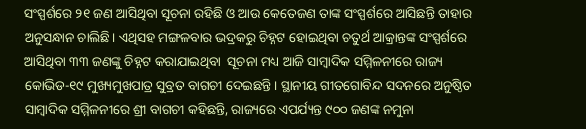ସଂସ୍ପର୍ଶରେ ୨୧ ଜଣ ଆସିଥିବା ସୂଚନା ରହିଛି ଓ ଆଉ କେତେଜଣ ତାଙ୍କ ସଂସ୍ପର୍ଶରେ ଆସିଛନ୍ତି ତାହାର ଅନୁସନ୍ଧାନ ଚାଲିଛି। ଏଥିସହ ମଙ୍ଗଳବାର ଭଦ୍ରକରୁ ଚିହ୍ନଟ ହୋଇଥିବା ଚତୁର୍ଥ ଆକ୍ରାନ୍ତଙ୍କ ସଂସ୍ପର୍ଶରେ ଆସିଥିବା ୩୩ ଜଣଙ୍କୁ ଚିହ୍ନଟ କରାଯାଇଥିବା  ସୂଚନା ମଧ୍ୟ ଆଜି ସାମ୍ବାଦିକ ସମ୍ମିଳନୀରେ ରାଜ୍ୟ କୋଭିଡ-୧୯ ମୁଖ୍ୟମୁଖପାତ୍ର ସୁବ୍ରତ ବାଗଚୀ ଦେଇଛନ୍ତି । ସ୍ଥାନୀୟ ଗୀତଗୋବିନ୍ଦ ସଦନରେ ଅନୁଷ୍ଠିତ ସାମ୍ବାଦିକ ସମ୍ମିଳନୀରେ ଶ୍ରୀ ବାଗଚୀ କହିଛନ୍ତି, ରାଜ୍ୟରେ ଏପର୍ଯ୍ୟନ୍ତ ୯୦୦ ଜଣଙ୍କ ନମୁନା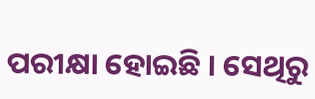ପରୀକ୍ଷା ହୋଇଛି । ସେଥିରୁ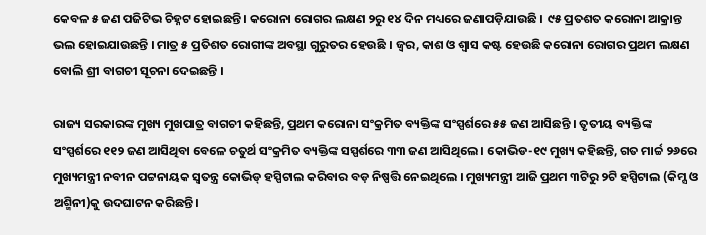କେବଳ ୫ ଜଣ ପଜିଟିଭ ଚିହ୍ନଟ ହୋଇଛନ୍ତି । କରୋନା ରୋଗର ଲକ୍ଷଣ ୨ରୁ ୧୪ ଦିନ ମଧ୍ୟରେ ଜଣାପଡ଼ିଯାଉଛି ।  ୯୫ ପ୍ରତଶତ କରୋନା ଆକ୍ରାନ୍ତ ଭଲ ହୋଇଯାଉଛନ୍ତି । ମାତ୍ର ୫ ପ୍ରତିଶତ ରୋଗୀଙ୍କ ଅବସ୍ଥା ଗୁରୁତର ହେଉଛି । ଜ୍ୱର, କାଶ ଓ ଶ୍ୱାସ କଷ୍ଟ ହେଉଛି କରୋନା ରୋଗର ପ୍ରଥମ ଲକ୍ଷଣ ବୋଲି ଶ୍ରୀ ବାଗଚୀ ସୂଚନା ଦେଇଛନ୍ତି ।

ରାଜ୍ୟ ସରକାରଙ୍କ ମୁଖ୍ୟ ମୁଖପାତ୍ର ବାଗଚୀ କହିଛନ୍ତି, ପ୍ରଥମ କରୋନା ସଂକ୍ରମିତ ବ୍ୟକ୍ତିଙ୍କ ସଂସ୍ପର୍ଶରେ ୫୫ ଜଣ ଆସିଛନ୍ତି । ତୃତୀୟ ବ୍ୟକ୍ତିଙ୍କ ସଂସ୍ପର୍ଶରେ ୧୧୨ ଜଣ ଆସିଥିବା ବେଳେ ଚତୁର୍ଥ ସଂକ୍ରମିତ ବ୍ୟକ୍ତିଙ୍କ ସସ୍ପର୍ଶରେ ୩୩ ଜଣ ଆସିଥିଲେ । କୋଭିଡ-୧୯ ମୁଖ୍ୟ କହିଛନ୍ତି, ଗତ ମାର୍ଚ୍ଚ ୨୬ରେ ମୁଖ୍ୟମନ୍ତ୍ରୀ ନବୀନ ପଟ୍ଟନାୟକ ସ୍ବତନ୍ତ୍ର କୋଭିଡ୍ ହସ୍ପିଟାଲ କରିବାର ବଡ଼ ନିଷ୍ପତ୍ତି ନେଇଥିଲେ । ମୁଖ୍ୟମନ୍ତ୍ରୀ ଆଜି ପ୍ରଥମ ୩ଟିରୁ ୨ଟି ହସ୍ପିଟାଲ (କିମ୍ସ ଓ ଅଶ୍ମିନୀ)କୁ ଉଦଘାଟନ କରିଛନ୍ତି ।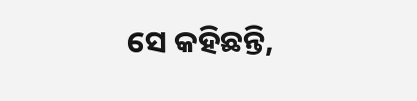ସେ କହିଛନ୍ତି,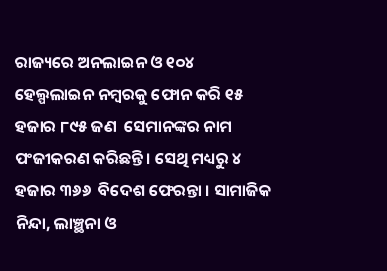ରାଜ୍ୟରେ ଅନଲାଇନ ଓ ୧୦୪ ହେଲ୍ପଲାଇନ ନମ୍ବରକୁ ଫୋନ କରି ୧୫ ହଜାର ୮୯୫ ଜଣ  ସେମାନଙ୍କର ନାମ ପଂଜୀକରଣ କରିଛନ୍ତି । ସେଥି ମଧ୍ୟରୁ ୪ ହଜାର ୩୬୬  ବିଦେଶ ଫେରନ୍ତା । ସାମାଜିକ ନିନ୍ଦା, ଲାଞ୍ଛନା ଓ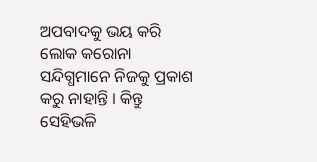ଅପବାଦକୁ ଭୟ କରି ଲୋକ କରୋନା ସନ୍ଦିଗ୍ଧମାନେ ନିଜକୁ ପ୍ରକାଶ କରୁ ନାହାନ୍ତି । କିନ୍ତୁ ସେହିଭଳି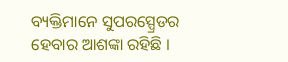ବ୍ୟକ୍ତିମାନେ ସୁପରସ୍ପ୍ରେଡର ହେବାର ଆଶଙ୍କା ରହିଛି ।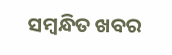ସମ୍ବନ୍ଧିତ ଖବର